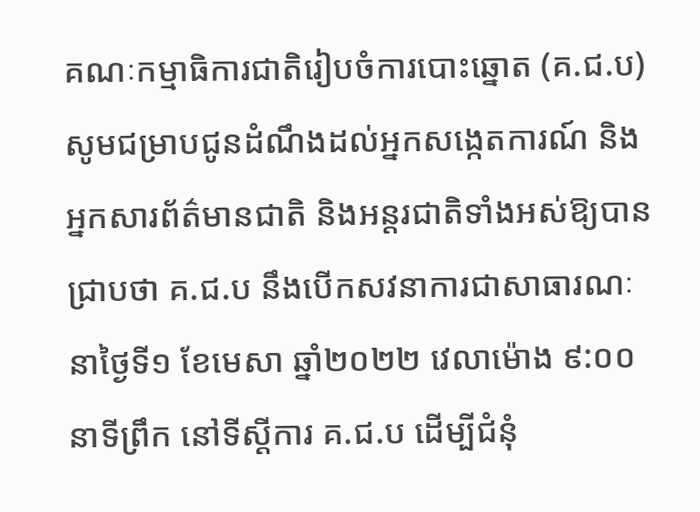គណៈកម្មាធិការជាតិរៀបចំការបោះឆ្នោត (គ.ជ.ប) សូមជម្រាបជូនដំណឹងដល់អ្នកសង្កេតការណ៍ និងអ្នកសារព័ត៌មានជាតិ និងអន្តរជាតិទាំងអស់ឱ្យបានជ្រាបថា គ.ជ.ប នឹងបើកសវនាការជាសាធារណៈ នាថ្ងៃទី១ ខែមេសា ឆ្នាំ២០២២ វេលាម៉ោង ៩:០០នាទីព្រឹក នៅទីស្ដីការ គ.ជ.ប ដើម្បីជំនុំ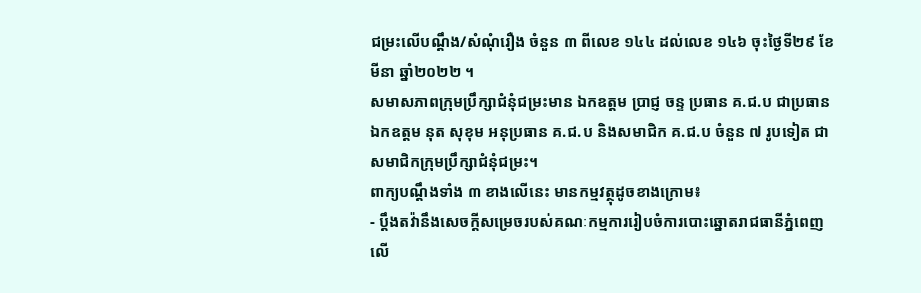ជម្រះលើបណ្ដឹង/សំណុំរឿង ចំនួន ៣ ពីលេខ ១៤៤ ដល់លេខ ១៤៦ ចុះថ្ងៃទី២៩ ខែមីនា ឆ្នាំ២០២២ ។
សមាសភាពក្រុមប្រឹក្សាជំនុំជម្រះមាន ឯកឧត្ដម ប្រាជ្ញ ចន្ទ ប្រធាន គ.ជ.ប ជាប្រធាន ឯកឧត្ដម នុត សុខុម អនុប្រធាន គ.ជ.ប និងសមាជិក គ.ជ.ប ចំនួន ៧ រូបទៀត ជាសមាជិកក្រុមប្រឹក្សាជំនុំជម្រះ។
ពាក្យបណ្ដឹងទាំង ៣ ខាងលើនេះ មានកម្មវត្ថុដូចខាងក្រោម៖
- ប្ដឹងតវ៉ានឹងសេចក្ដីសម្រេចរបស់គណៈកម្មការរៀបចំការបោះឆ្នោតរាជធានីភ្នំពេញ លើ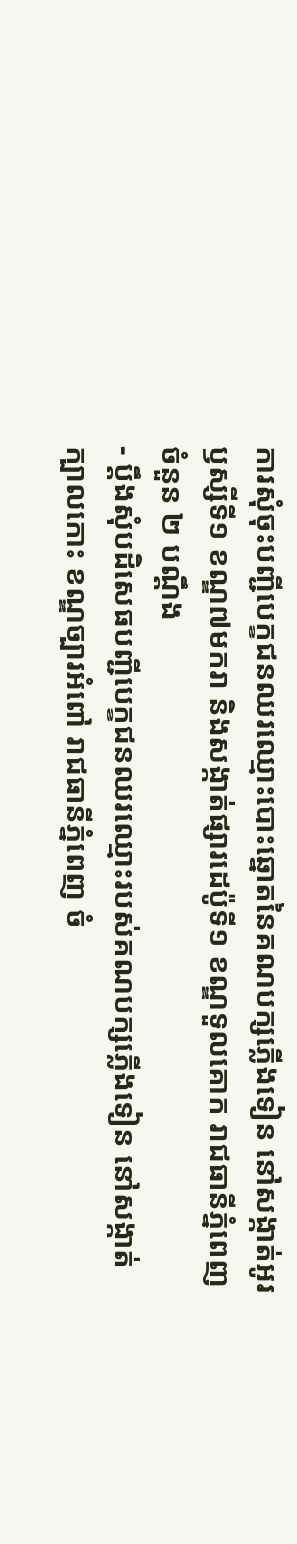ការសុំចុះបញ្ជីបេក្ខជនឈរឈ្មោះបោះឆ្នោតនៃគណបក្សភ្លើងទៀន នៅសង្កាត់អូរឫស្សីទី១ ខណ្ឌ៧មករា និងសង្កាត់ផ្សារដេប៉ូទី១ ខណ្ឌទួលគោក រាជធានីភ្នំពេញ ចំនួន ២ បណ្ដឹង
- ប្ដឹងសុំបដិសេធបញ្ជីបេក្ខជនឈរឈ្មោះរបស់គណបក្សភ្លើងទៀន នៅសង្កាត់ក្បាលកោះ ខណ្ឌច្បារអំពៅ រាជធានីភ្នំពេញ ចំ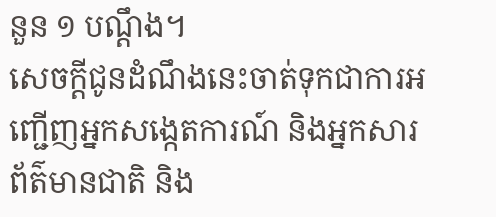នួន ១ បណ្ដឹង។
សេចក្ដីជូនដំណឹងនេះចាត់ទុកជាការអញ្ជើញអ្នកសង្កេតការណ៍ និងអ្នកសារព័ត៌មានជាតិ និង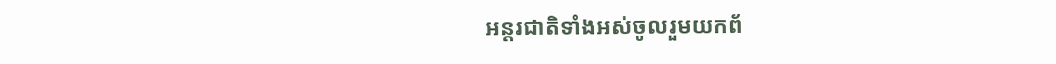អន្តរជាតិទាំងអស់ចូលរួមយកព័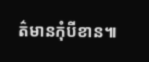ត៌មានកុំបីខាន៕